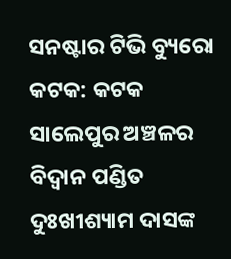ସନଷ୍ଟାର ଟିଭି ବ୍ୟୁରୋ
କଟକ: କଟକ ସାଲେପୁର ଅଞ୍ଚଳର ବିଦ୍ୱାନ ପଣ୍ଡିତ ଦୁଃଖୀଶ୍ୟାମ ଦାସଙ୍କ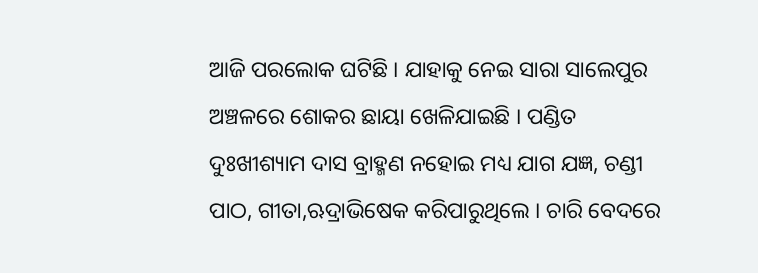ଆଜି ପରଲୋକ ଘଟିଛି । ଯାହାକୁ ନେଇ ସାରା ସାଲେପୁର ଅଞ୍ଚଳରେ ଶୋକର ଛାୟା ଖେଳିଯାଇଛି । ପଣ୍ଡିତ ଦୁଃଖୀଶ୍ୟାମ ଦାସ ବ୍ରାହ୍ମଣ ନହୋଇ ମଧ୍ୟ ଯାଗ ଯଜ୍ଞ, ଚଣ୍ଡୀ ପାଠ, ଗୀତା,ଋଦ୍ରାଭିଷେକ କରିପାରୁଥିଲେ । ଚାରି ବେଦରେ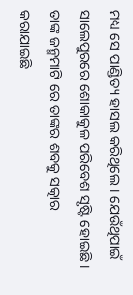ମଧ୍ୟ ସେ ପାଣ୍ଡିତ୍ୟ ହାସଲ କରିଥିଲେ । ଯେଉଁଥିପାଇଁ ସାଲେପୁରରେ ଶୋକାକୁଳ ପରିବେଶ ସୃଷ୍ଟି ହୋଇଛି । ତାଙ୍କ ଜନ୍ମମାଟି ରେ ତାଙ୍କର ଶବକୁ ସତ୍କାର କରାଯାଇଛି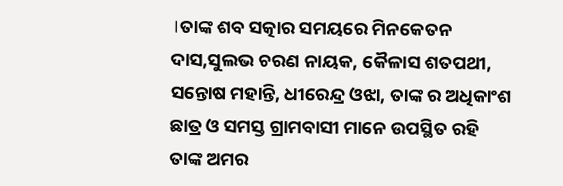।ତାଙ୍କ ଶବ ସତ୍କାର ସମୟରେ ମିନକେତନ ଦାସ,ସୁଲଭ ଚରଣ ନାୟକ, କୈଳାସ ଶତପଥୀ, ସନ୍ତୋଷ ମହାନ୍ତି, ଧୀରେନ୍ଦ୍ର ଓଝା, ତାଙ୍କ ର ଅଧିକାଂଶ ଛାତ୍ର ଓ ସମସ୍ତ ଗ୍ରାମବାସୀ ମାନେ ଉପସ୍ଥିତ ରହି ତାଙ୍କ ଅମର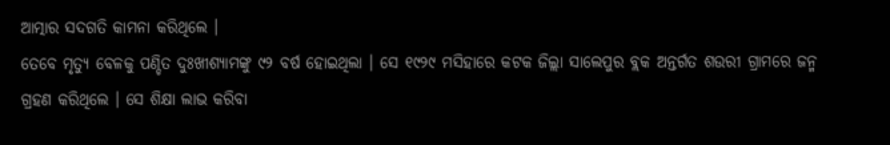ଆତ୍ମାର ସଦଗତି କାମନା କରିଥିଲେ ।
ତେବେ ମୃତ୍ୟୁ ବେଳକୁ ପଣ୍ଡିତ ଦୁଃଖୀଶ୍ୟାମଙ୍କୁ ୯୨ ବର୍ଷ ହୋଇଥିଲା । ସେ ୧୯୨୯ ମସିହାରେ କଟକ ଜିଲ୍ଲା ସାଲେପୁର ବ୍ଲକ ଅନ୍ତର୍ଗତ ଶଉରୀ ଗ୍ରାମରେ ଜନ୍ମ ଗ୍ରହଣ କରିଥିଲେ । ସେ ଶିକ୍ଷା ଲାଭ କରିବା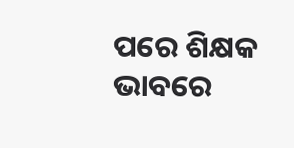ପରେ ଶିକ୍ଷକ ଭାବରେ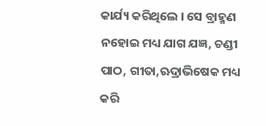କାର୍ଯ୍ୟ କରିଥିଲେ । ସେ ବ୍ରାହ୍ମଣ ନହୋଇ ମଧ୍ୟ ଯାଗ ଯଜ୍ଞ, ଚଣ୍ଡୀ ପାଠ, ଗୀତା,ଋଦ୍ରାଭିଷେକ ମଧ୍ୟ କରି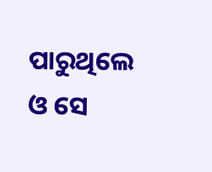ପାରୁଥିଲେ ଓ ସେ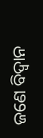ଜଣେ ବିଦ୍ୱାନ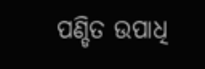ପଣ୍ଡିତ ଉପାଧି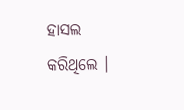ହାସଲ କରିଥିଲେ ।